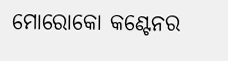ମୋରୋକୋ କଣ୍ଟେନର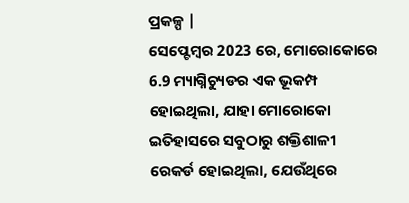ପ୍ରକଳ୍ପ |
ସେପ୍ଟେମ୍ବର 2023 ରେ, ମୋରୋକୋରେ 6.9 ମ୍ୟାଗ୍ନିଚ୍ୟୁଡର ଏକ ଭୂକମ୍ପ ହୋଇଥିଲା, ଯାହା ମୋରୋକୋ ଇତିହାସରେ ସବୁଠାରୁ ଶକ୍ତିଶାଳୀ ରେକର୍ଡ ହୋଇଥିଲା, ଯେଉଁଥିରେ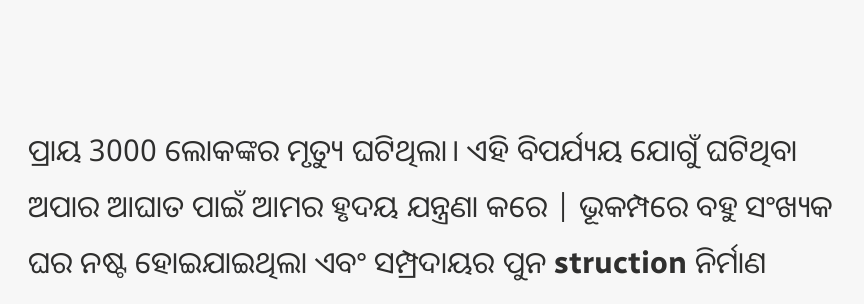ପ୍ରାୟ 3000 ଲୋକଙ୍କର ମୃତ୍ୟୁ ଘଟିଥିଲା। ଏହି ବିପର୍ଯ୍ୟୟ ଯୋଗୁଁ ଘଟିଥିବା ଅପାର ଆଘାତ ପାଇଁ ଆମର ହୃଦୟ ଯନ୍ତ୍ରଣା କରେ | ଭୂକମ୍ପରେ ବହୁ ସଂଖ୍ୟକ ଘର ନଷ୍ଟ ହୋଇଯାଇଥିଲା ଏବଂ ସମ୍ପ୍ରଦାୟର ପୁନ struction ନିର୍ମାଣ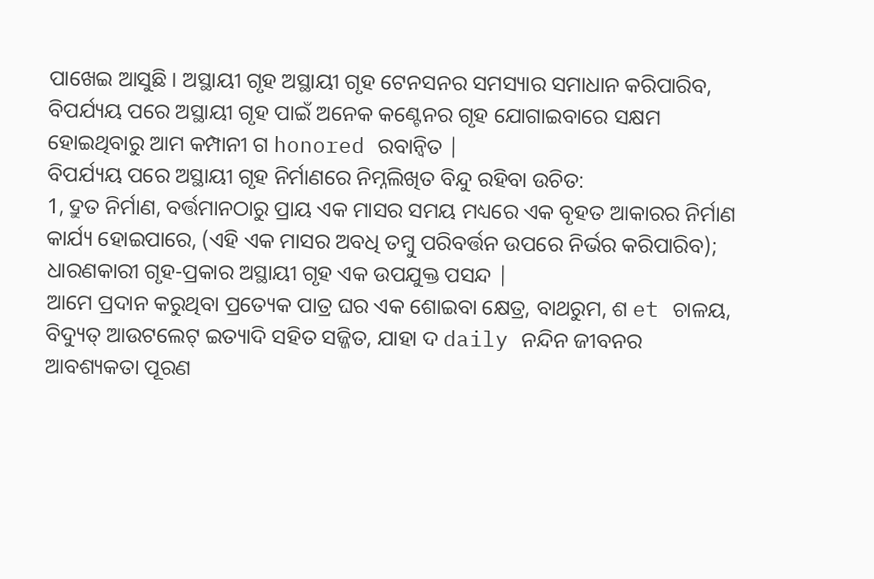ପାଖେଇ ଆସୁଛି। ଅସ୍ଥାୟୀ ଗୃହ ଅସ୍ଥାୟୀ ଗୃହ ଟେନସନର ସମସ୍ୟାର ସମାଧାନ କରିପାରିବ, ବିପର୍ଯ୍ୟୟ ପରେ ଅସ୍ଥାୟୀ ଗୃହ ପାଇଁ ଅନେକ କଣ୍ଟେନର ଗୃହ ଯୋଗାଇବାରେ ସକ୍ଷମ ହୋଇଥିବାରୁ ଆମ କମ୍ପାନୀ ଗ honored ରବାନ୍ୱିତ |
ବିପର୍ଯ୍ୟୟ ପରେ ଅସ୍ଥାୟୀ ଗୃହ ନିର୍ମାଣରେ ନିମ୍ନଲିଖିତ ବିନ୍ଦୁ ରହିବା ଉଚିତ:
1, ଦ୍ରୁତ ନିର୍ମାଣ, ବର୍ତ୍ତମାନଠାରୁ ପ୍ରାୟ ଏକ ମାସର ସମୟ ମଧ୍ୟରେ ଏକ ବୃହତ ଆକାରର ନିର୍ମାଣ କାର୍ଯ୍ୟ ହୋଇପାରେ, (ଏହି ଏକ ମାସର ଅବଧି ତମ୍ବୁ ପରିବର୍ତ୍ତନ ଉପରେ ନିର୍ଭର କରିପାରିବ);
ଧାରଣକାରୀ ଗୃହ-ପ୍ରକାର ଅସ୍ଥାୟୀ ଗୃହ ଏକ ଉପଯୁକ୍ତ ପସନ୍ଦ |
ଆମେ ପ୍ରଦାନ କରୁଥିବା ପ୍ରତ୍ୟେକ ପାତ୍ର ଘର ଏକ ଶୋଇବା କ୍ଷେତ୍ର, ବାଥରୁମ, ଶ et ଚାଳୟ, ବିଦ୍ୟୁତ୍ ଆଉଟଲେଟ୍ ଇତ୍ୟାଦି ସହିତ ସଜ୍ଜିତ, ଯାହା ଦ daily ନନ୍ଦିନ ଜୀବନର ଆବଶ୍ୟକତା ପୂରଣ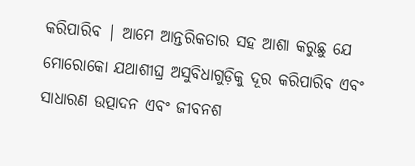କରିପାରିବ | ଆମେ ଆନ୍ତରିକତାର ସହ ଆଶା କରୁଛୁ ଯେ ମୋରୋକୋ ଯଥାଶୀଘ୍ର ଅସୁବିଧାଗୁଡ଼ିକୁ ଦୂର କରିପାରିବ ଏବଂ ସାଧାରଣ ଉତ୍ପାଦନ ଏବଂ ଜୀବନଶ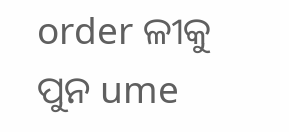order ଳୀକୁ ପୁନ ume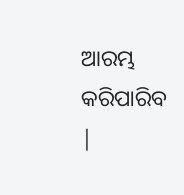ଆରମ୍ଭ କରିପାରିବ |